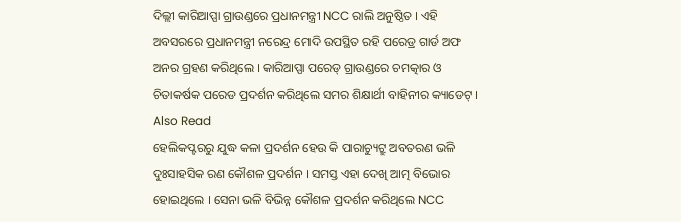ଦିଲ୍ଲୀ କାରିଆପ୍ପା ଗ୍ରାଉଣ୍ଡରେ ପ୍ରଧାନମନ୍ତ୍ରୀ NCC ରାଲି ଅନୁଷ୍ଠିତ । ଏହି ଅବସରରେ ପ୍ରଧାନମନ୍ତ୍ରୀ ନରେନ୍ଦ୍ର ମୋଦି ଉପସ୍ଥିତ ରହି ପରେଡ୍ର ଗାର୍ଡ ଅଫ ଅନର ଗ୍ରହଣ କରିଥିଲେ । କାରିଆପ୍ପା ପରେଡ୍ ଗ୍ରାଉଣ୍ଡରେ ଚମତ୍କାର ଓ ଚିତାକର୍ଷକ ପରେଡ ପ୍ରଦର୍ଶନ କରିଥିଲେ ସମର ଶିକ୍ଷାର୍ଥୀ ବାହିନୀର କ୍ୟାଡେଟ୍ ।
Also Read
ହେଲିକପ୍ଟରରୁ ଯୁଦ୍ଧ କଳା ପ୍ରଦର୍ଶନ ହେଉ କି ପାରାଚ୍ୟୁଟ୍ରୁ ଅବତରଣ ଭଳି ଦୁଃସାହସିକ ରଣ କୌଶଳ ପ୍ରଦର୍ଶନ । ସମସ୍ତ ଏହା ଦେଖି ଆତ୍ମ ବିଭୋର ହୋଇଥିଲେ । ସେନା ଭଳି ବିଭିନ୍ନ କୌଶଳ ପ୍ରଦର୍ଶନ କରିଥିଲେ NCC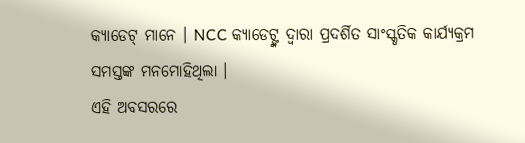କ୍ୟାଡେଟ୍ ମାନେ । NCC କ୍ୟାଡେଟ୍ଙ୍କ ଦ୍ୱାରା ପ୍ରଦର୍ଶିତ ସାଂସ୍କୃତିକ କାର୍ଯ୍ୟକ୍ରମ ସମସ୍ତଙ୍କ ମନମୋହିଥିଲା ।
ଏହି ଅବସରରେ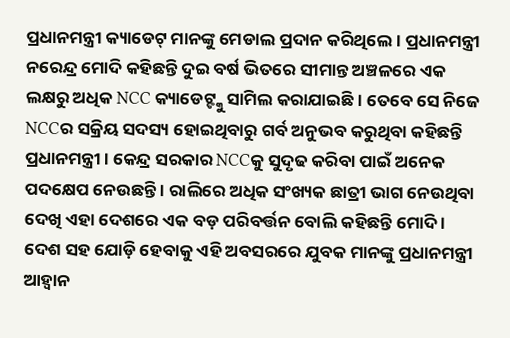ପ୍ରଧାନମନ୍ତ୍ରୀ କ୍ୟାଡେଟ୍ ମାନଙ୍କୁ ମେଡାଲ ପ୍ରଦାନ କରିଥିଲେ । ପ୍ରଧାନମନ୍ତ୍ରୀ ନରେନ୍ଦ୍ର ମୋଦି କହିଛନ୍ତି ଦୁଇ ବର୍ଷ ଭିତରେ ସୀମାନ୍ତ ଅଞ୍ଚଳରେ ଏକ ଲକ୍ଷରୁ ଅଧିକ NCC କ୍ୟାଡେଟ୍ଙ୍କୁ ସାମିଲ କରାଯାଇଛି । ତେବେ ସେ ନିଜେ NCCର ସକ୍ରିୟ ସଦସ୍ୟ ହୋଇଥିବାରୁ ଗର୍ବ ଅନୁଭବ କରୁଥିବା କହିଛନ୍ତି ପ୍ରଧାନମନ୍ତ୍ରୀ । କେନ୍ଦ୍ର ସରକାର NCCକୁ ସୁଦୃଢ କରିବା ପାଇଁ ଅନେକ ପଦକ୍ଷେପ ନେଉଛନ୍ତି । ରାଲିରେ ଅଧିକ ସଂଖ୍ୟକ ଛାତ୍ରୀ ଭାଗ ନେଉଥିବା ଦେଖି ଏହା ଦେଶରେ ଏକ ବଡ଼ ପରିବର୍ତ୍ତନ ବୋଲି କହିଛନ୍ତି ମୋଦି । ଦେଶ ସହ ଯୋଡ଼ି ହେବାକୁ ଏହି ଅବସରରେ ଯୁବକ ମାନଙ୍କୁ ପ୍ରଧାନମନ୍ତ୍ରୀ ଆହ୍ୱାନ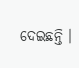ଦେଇଛନ୍ତି ।